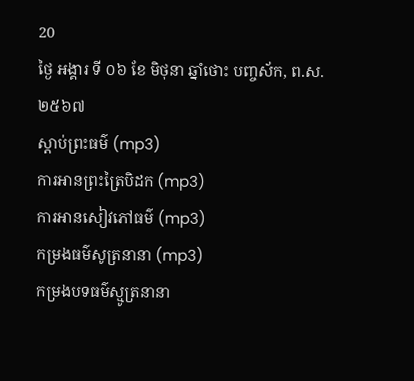20
ថ្ងៃ អង្គារ ទី ០៦ ខែ មិថុនា ឆ្នាំថោះ បញ្ចស័ក, ព.ស.២៥៦៧
ស្តាប់ព្រះធម៌ (mp3)
ការអានព្រះត្រៃបិដក (mp3)
ការអានសៀវភៅធម៌ (mp3)
កម្រងធម៌សូត្រនានា (mp3)
កម្រងបទធម៌ស្មូត្រនានា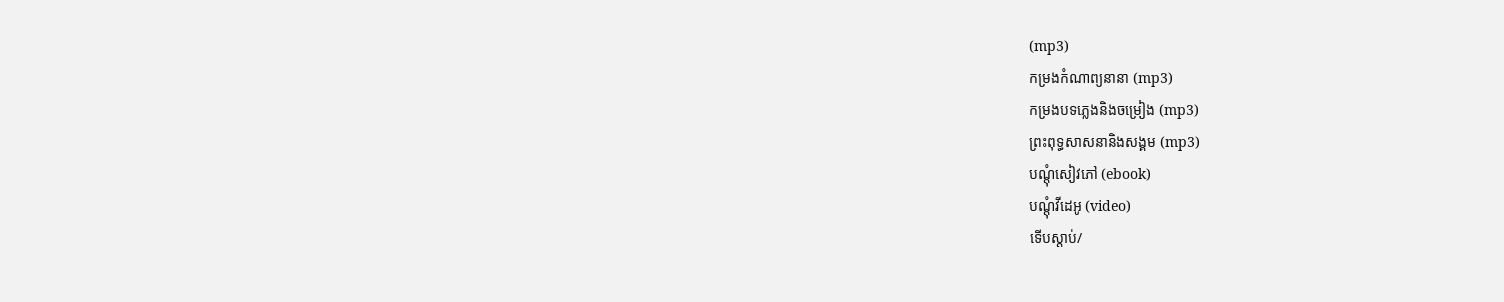(mp3)
កម្រងកំណាព្យនានា (mp3)
កម្រងបទភ្លេងនិងចម្រៀង (mp3)
ព្រះពុទ្ធសាសនានិងសង្គម (mp3)
បណ្តុំសៀវភៅ (ebook)
បណ្តុំវីដេអូ (video)
ទើបស្តាប់/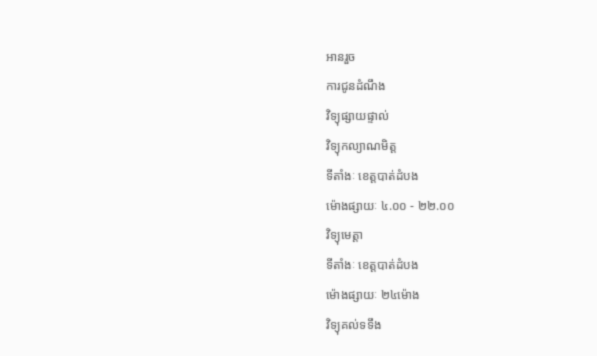អានរួច
ការជូនដំណឹង
វិទ្យុផ្សាយផ្ទាល់
វិទ្យុកល្យាណមិត្ត
ទីតាំងៈ ខេត្តបាត់ដំបង
ម៉ោងផ្សាយៈ ៤.០០ - ២២.០០
វិទ្យុមេត្តា
ទីតាំងៈ ខេត្តបាត់ដំបង
ម៉ោងផ្សាយៈ ២៤ម៉ោង
វិទ្យុគល់ទទឹង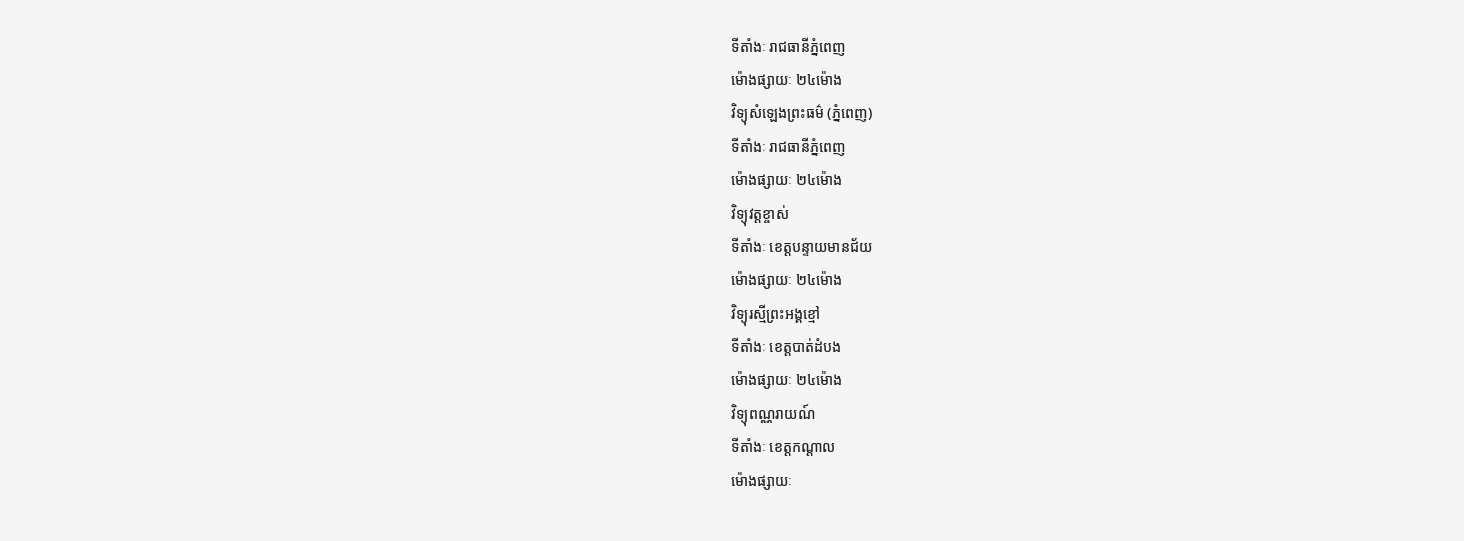ទីតាំងៈ រាជធានីភ្នំពេញ
ម៉ោងផ្សាយៈ ២៤ម៉ោង
វិទ្យុសំឡេងព្រះធម៌ (ភ្នំពេញ)
ទីតាំងៈ រាជធានីភ្នំពេញ
ម៉ោងផ្សាយៈ ២៤ម៉ោង
វិទ្យុវត្តខ្ចាស់
ទីតាំងៈ ខេត្តបន្ទាយមានជ័យ
ម៉ោងផ្សាយៈ ២៤ម៉ោង
វិទ្យុរស្មីព្រះអង្គខ្មៅ
ទីតាំងៈ ខេត្តបាត់ដំបង
ម៉ោងផ្សាយៈ ២៤ម៉ោង
វិទ្យុពណ្ណរាយណ៍
ទីតាំងៈ ខេត្តកណ្តាល
ម៉ោងផ្សាយៈ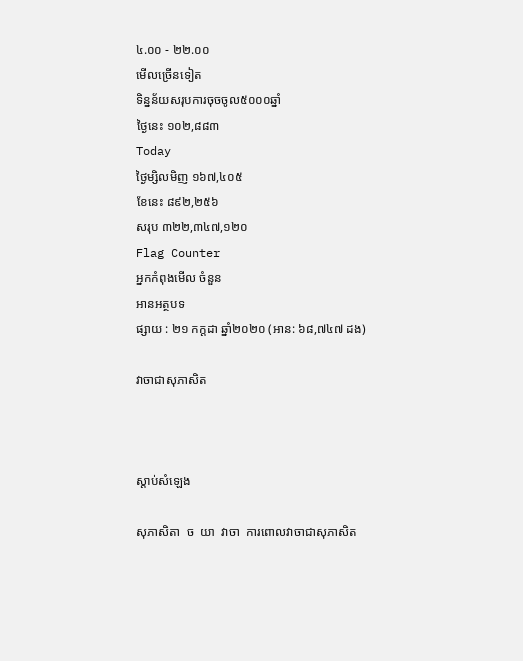៤.០០ - ២២.០០
មើលច្រើនទៀត
ទិន្នន័យសរុបការចុចចូល៥០០០ឆ្នាំ
ថ្ងៃនេះ ១០២,៨៨៣
Today
ថ្ងៃម្សិលមិញ ១៦៧,៤០៥
ខែនេះ ៨៩២,២៥៦
សរុប ៣២២,៣៤៧,១២០
Flag Counter
អ្នកកំពុងមើល ចំនួន
អានអត្ថបទ
ផ្សាយ : ២១ កក្តដា ឆ្នាំ២០២០ (អាន: ៦៨,៧៤៧ ដង)

វាចាជាសុភាសិត



ស្តាប់សំឡេង

សុភាសិតា  ច  យា  វាចា  ការពោលវាចាជាសុភាសិត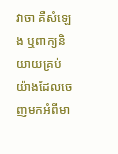វាចា គឺសំឡេង ឬពាក្យនិយាយគ្រប់យ៉ាងដែលចេញមកអំពីមា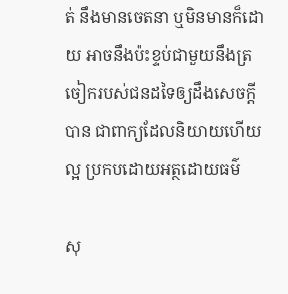ត់ នឹងមានចេតនា ឬមិនមានក៏ដោយ អាចនឹងប៉ះខ្ទប់ជាមួយនឹងត្រចៀករបស់ជនដទៃឲ្យដឹងសេចក្តីបាន ជាពាក្យដែលនិយាយហើយល្អ ប្រកបដោយអត្ថដោយធម៌

សុ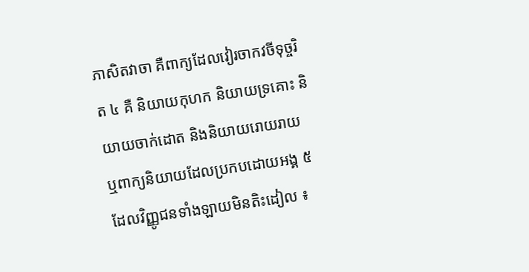ភាសិតវាចា គឺពាក្យដែលវៀរចាកវចីទុច្ចរិត ៤ គឺ និយាយកុហក និយាយទ្រគោះ និយាយចាក់ដោត និងនិយាយរោយរាយ ឬពាក្យនិយាយដែលប្រកបដោយអង្គ ៥ ដែលវិញ្ញូជនទាំងឡាយមិនតិះដៀល ៖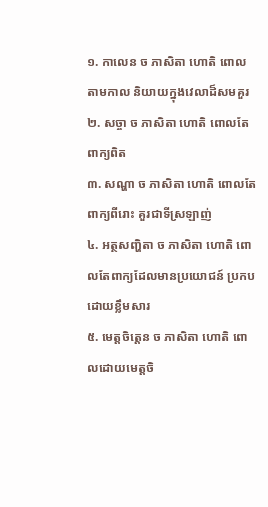១. កាលេន ច ភាសិតា ហោតិ ពោលតាមកាល និយាយក្នុងវេលាដ៏សមគួរ
២. សច្ចា ច ភាសិតា ហោតិ ពោលតែពាក្យពិត
៣. សណ្ហា ច ភាសិតា ហោតិ ពោលតែពាក្យពីរោះ គួរជាទីស្រឡាញ់
៤. អត្ថសញ្ហិតា ច ភាសិតា ហោតិ ពោលតែពាក្យដែលមានប្រយោជន៍ ប្រកបដោយខ្លឹមសារ
៥. មេត្តចិត្តេន ច ភាសិតា ហោតិ ពោលដោយមេត្តចិ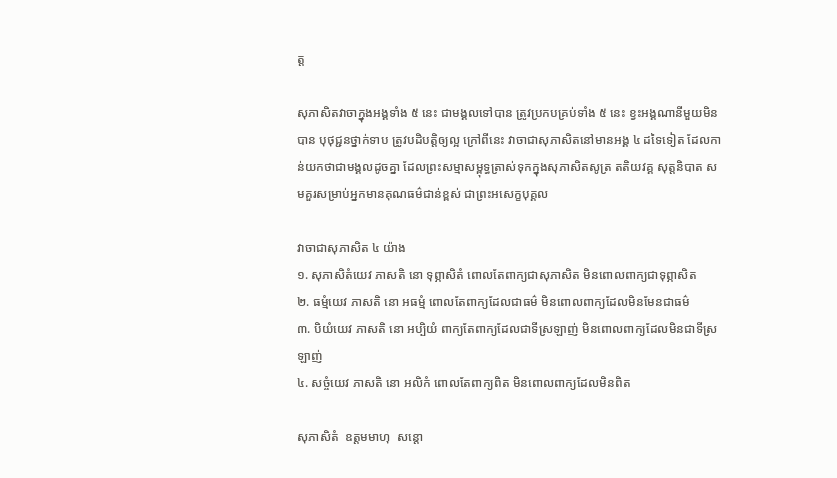ត្ត

សុភាសិតវាចាក្នុងអង្គទាំង ៥ នេះ ជាមង្គលទៅបាន ត្រូវប្រកបគ្រប់ទាំង ៥ នេះ ខ្វះអង្គណានីមួយមិនបាន បុថុជ្ជនថ្នាក់ទាប ត្រូវបដិបត្តិឲ្យល្អ ក្រៅពីនេះ វាចាជាសុភាសិតនៅមានអង្គ ៤ ដទៃទៀត ដែលកាន់យកថាជាមង្គលដូចគ្នា ដែលព្រះសម្មាសម្ពុទ្ធត្រាស់ទុកក្នុងសុភាសិតសូត្រ តតិយវគ្គ សុត្តនិបាត សមគួរសម្រាប់អ្នកមានគុណធម៌ជាន់ខ្ពស់ ជាព្រះអសេក្ខបុគ្គល

វាចាជាសុភាសិត ៤ យ៉ាង
១. សុភាសិតំយេវ ភាសតិ នោ ទុព្ភាសិតំ ពោលតែពាក្យជាសុភាសិត មិនពោលពាក្យជាទុព្ភាសិត
២. ធម្មំយេវ ភាសតិ នោ អធម្មំ ពោលតែពាក្យដែលជាធម៌ មិនពោលពាក្យដែលមិនមែនជាធម៌
៣. បិយំយេវ ភាសតិ នោ អប្បិយំ ពាក្យតែពាក្យដែលជាទីស្រឡាញ់ មិនពោលពាក្យដែលមិនជាទីស្រឡាញ់
៤. សច្ចំយេវ ភាសតិ នោ អលិកំ ពោលតែពាក្យពិត មិនពោលពាក្យដែលមិនពិត

សុភាសិតំ  ឧត្តមមាហុ  សន្តោ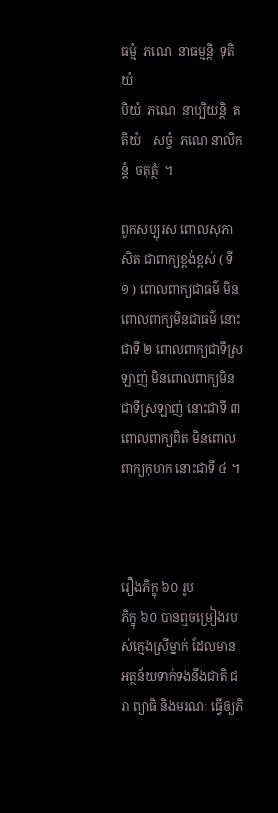ធម្មំ  ភណេ  នាធម្មន្តិ  ទុតិយំ
បិយំ  ភណេ  នាប្បិយន្តិ  តតិយំ    សច្ចំ  ភណេ នាលិកន្តំ  ចតុត្ថំ  ។

ពួកសប្បុរស ពោលសុភាសិត ជាពាក្យខ្ពង់ខ្ពស់ ( ទី ១ ) ពោលពាក្យជាធម៌ មិនពោលពាក្យមិនជាធម៌ នោះជាទី ២ ពោលពាក្យជាទីស្រឡាញ់ មិនពោលពាក្យមិនជាទីស្រឡាញ់ នោះជាទី ៣ ពោលពាក្យពិត មិនពោលពាក្យកុហក នោះជាទី ៤ ។



រឿងភិក្ខុ ៦០ រូប
ភិក្ខុ ៦០ បានឮចម្រៀងរបស់ក្មេងស្រីម្នាក់ ដែលមានអត្ថន័យទាក់ទងនឹងជាតិ ជរា ព្យាធិ និងមរណៈ ធ្វើឲ្យភិ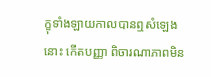ក្ខុទាំងឡាយកាលបានឮសំឡេងនោះ កើតបញ្ញា ពិចារណាភាពមិន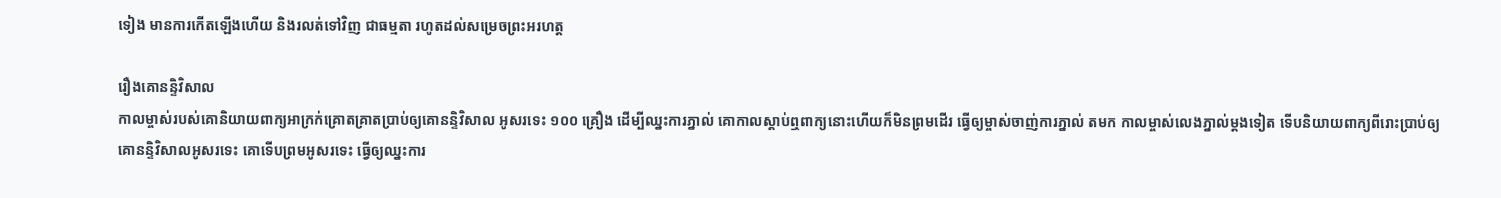ទៀង មានការកើតឡើងហើយ និងរលត់ទៅវិញ ជាធម្មតា រហូតដល់សម្រេចព្រះអរហត្ត

រឿងគោនន្ទិវិសាល
កាលម្ចាស់របស់គោនិយាយពាក្យអាក្រក់គ្រោតគ្រាតប្រាប់ឲ្យគោនន្ទិវិសាល អូសរទេះ ១០០ គ្រឿង ដើម្បីឈ្នះការភ្នាល់ គោកាលស្តាប់ឮពាក្យនោះហើយក៏មិនព្រមដើរ ធ្វើឲ្យម្ចាស់ចាញ់ការភ្នាល់ តមក កាលម្ចាស់លេងភ្នាល់ម្តងទៀត ទើបនិយាយពាក្យពីរោះប្រាប់ឲ្យគោនន្ទិវិសាលអូសរទេះ គោទើបព្រមអូសរទេះ ធ្វើឲ្យឈ្នះការ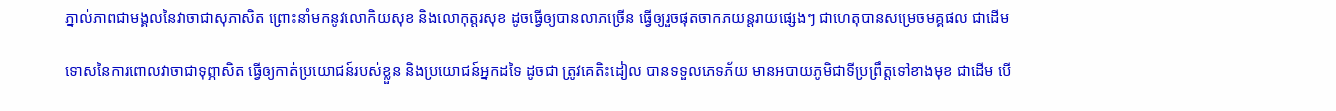ភ្នាល់ភាពជាមង្គលនៃវាចាជាសុភាសិត ព្រោះនាំមកនូវលោកិយសុខ និងលោកុត្តរសុខ ដូចធ្វើឲ្យបានលាភច្រើន ធ្វើឲ្យរួចផុតចាកភយន្តរាយផ្សេងៗ ជាហេតុបានសម្រេចមគ្គផល ជាដើម

ទោសនៃការពោលវាចាជាទុព្ភាសិត ធ្វើឲ្យកាត់ប្រយោជន៍របស់ខ្លួន និងប្រយោជន៍អ្នកដទៃ ដូចជា ត្រូវគេតិះដៀល បានទទួលភេទភ័យ មានអបាយភូមិជាទីប្រព្រឹត្តទៅខាងមុខ ជាដើម បើ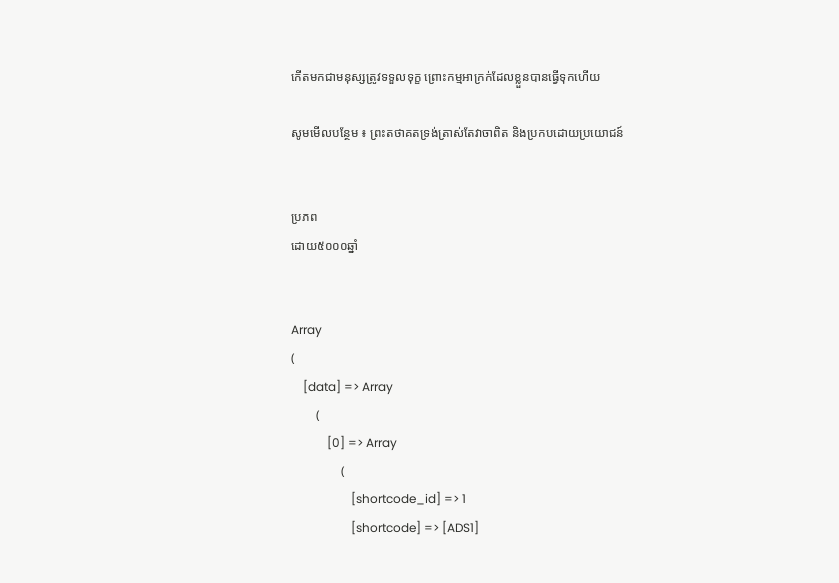កើតមកជាមនុស្សត្រូវទទួលទុក្ខ ព្រោះកម្មអាក្រក់ដែលខ្លួនបានធ្វើទុកហើយ

សូមមើលបន្ថែម ៖ ព្រះតថាគតទ្រង់ត្រាស់តែវាចាពិត និងប្រកបដោយប្រយោជន៍


ប្រភព
ដោយ៥០០០ឆ្នាំ


Array
(
    [data] => Array
        (
            [0] => Array
                (
                    [shortcode_id] => 1
                    [shortcode] => [ADS1]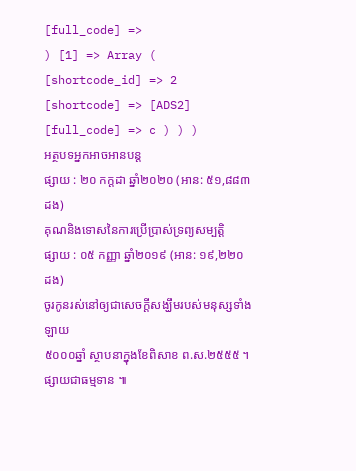[full_code] =>
) [1] => Array ( [shortcode_id] => 2 [shortcode] => [ADS2] [full_code] => c ) ) )
អត្ថបទអ្នកអាចអានបន្ត
ផ្សាយ : ២០ កក្តដា ឆ្នាំ២០២០ (អាន: ៥១,៨៨៣ ដង)
គុណនិងទោសនៃការប្រើប្រាស់ទ្រព្យសម្បត្តិ
ផ្សាយ : ០៥ កញ្ញា ឆ្នាំ២០១៩ (អាន: ១៩,២២០ ដង)
ចូរកូនរស់នៅឲ្យជាសេចក្ដីសង្ឃឹមរបស់មនុស្សទាំងឡាយ
៥០០០ឆ្នាំ ស្ថាបនាក្នុងខែពិសាខ ព.ស.២៥៥៥ ។ ផ្សាយជាធម្មទាន ៕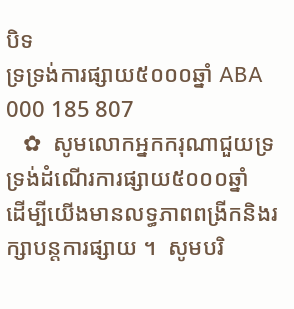បិទ
ទ្រទ្រង់ការផ្សាយ៥០០០ឆ្នាំ ABA 000 185 807
   ✿  សូមលោកអ្នកករុណាជួយទ្រទ្រង់ដំណើរការផ្សាយ៥០០០ឆ្នាំ  ដើម្បីយើងមានលទ្ធភាពពង្រីកនិងរក្សាបន្តការផ្សាយ ។  សូមបរិ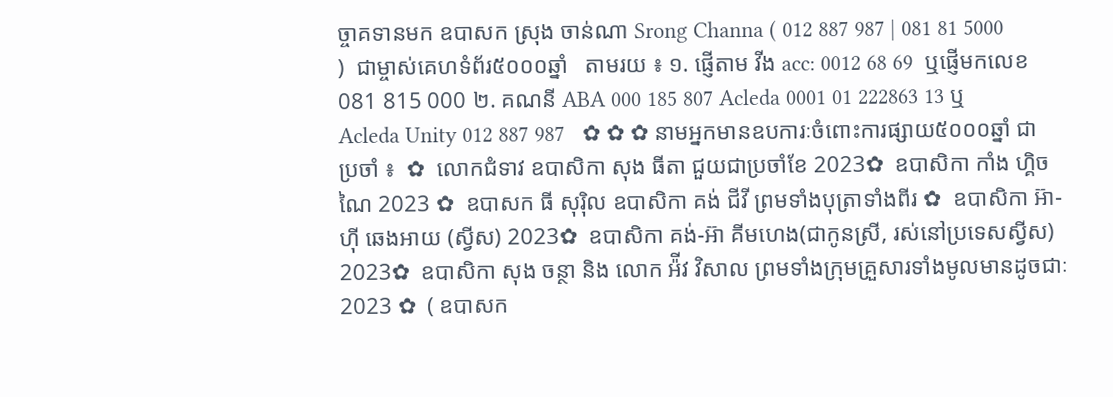ច្ចាគទានមក ឧបាសក ស្រុង ចាន់ណា Srong Channa ( 012 887 987 | 081 81 5000 )  ជាម្ចាស់គេហទំព័រ៥០០០ឆ្នាំ   តាមរយ ៖ ១. ផ្ញើតាម វីង acc: 0012 68 69  ឬផ្ញើមកលេខ 081 815 000 ២. គណនី ABA 000 185 807 Acleda 0001 01 222863 13 ឬ Acleda Unity 012 887 987   ✿ ✿ ✿ នាមអ្នកមានឧបការៈចំពោះការផ្សាយ៥០០០ឆ្នាំ ជាប្រចាំ ៖  ✿  លោកជំទាវ ឧបាសិកា សុង ធីតា ជួយជាប្រចាំខែ 2023✿  ឧបាសិកា កាំង ហ្គិចណៃ 2023 ✿  ឧបាសក ធី សុរ៉ិល ឧបាសិកា គង់ ជីវី ព្រមទាំងបុត្រាទាំងពីរ ✿  ឧបាសិកា អ៊ា-ហុី ឆេងអាយ (ស្វីស) 2023✿  ឧបាសិកា គង់-អ៊ា គីមហេង(ជាកូនស្រី, រស់នៅប្រទេសស្វីស) 2023✿  ឧបាសិកា សុង ចន្ថា និង លោក អ៉ីវ វិសាល ព្រមទាំងក្រុមគ្រួសារទាំងមូលមានដូចជាៈ 2023 ✿  ( ឧបាសក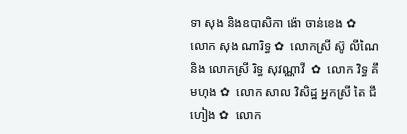ទា សុង និងឧបាសិកា ង៉ោ ចាន់ខេង ✿  លោក សុង ណារិទ្ធ ✿  លោកស្រី ស៊ូ លីណៃ និង លោកស្រី រិទ្ធ សុវណ្ណាវី  ✿  លោក វិទ្ធ គឹមហុង ✿  លោក សាល វិសិដ្ឋ អ្នកស្រី តៃ ជឹហៀង ✿  លោក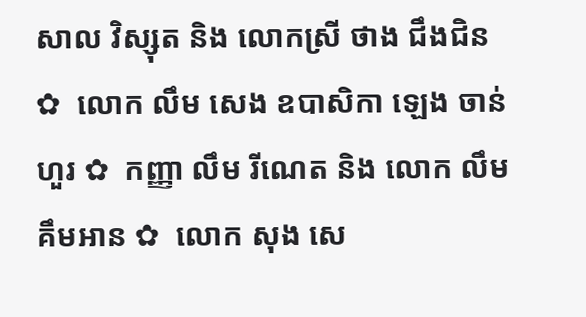សាល វិស្សុត និង លោកស្រី ថាង ជឹងជិន ✿  លោក លឹម សេង ឧបាសិកា ឡេង ចាន់ហួរ ✿  កញ្ញា លឹម រីណេត និង លោក លឹម គឹមអាន ✿  លោក សុង សេ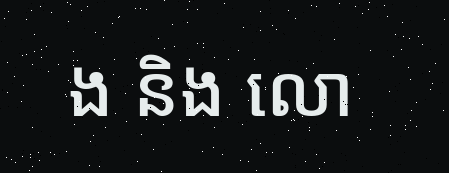ង និង លោ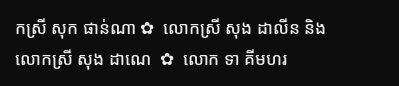កស្រី សុក ផាន់ណា ✿  លោកស្រី សុង ដាលីន និង លោកស្រី សុង ដាណេ  ✿  លោក ទា គីមហរ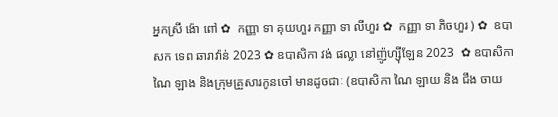អ្នកស្រី ង៉ោ ពៅ ✿  កញ្ញា ទា គុយហួរ កញ្ញា ទា លីហួរ ✿  កញ្ញា ទា ភិចហួរ ) ✿  ឧបាសក ទេព ឆារាវ៉ាន់ 2023 ✿ ឧបាសិកា វង់ ផល្លា នៅញ៉ូហ្ស៊ីឡែន 2023  ✿ ឧបាសិកា ណៃ ឡាង និងក្រុមគ្រួសារកូនចៅ មានដូចជាៈ (ឧបាសិកា ណៃ ឡាយ និង ជឹង ចាយ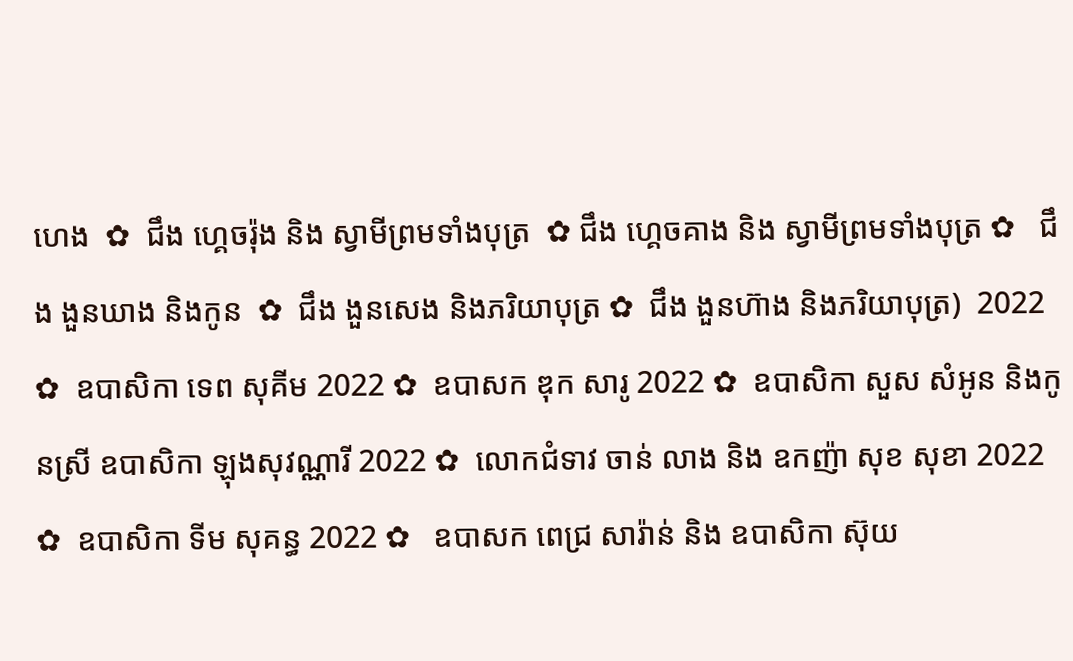ហេង  ✿  ជឹង ហ្គេចរ៉ុង និង ស្វាមីព្រមទាំងបុត្រ  ✿ ជឹង ហ្គេចគាង និង ស្វាមីព្រមទាំងបុត្រ ✿   ជឹង ងួនឃាង និងកូន  ✿  ជឹង ងួនសេង និងភរិយាបុត្រ ✿  ជឹង ងួនហ៊ាង និងភរិយាបុត្រ)  2022 ✿  ឧបាសិកា ទេព សុគីម 2022 ✿  ឧបាសក ឌុក សារូ 2022 ✿  ឧបាសិកា សួស សំអូន និងកូនស្រី ឧបាសិកា ឡុងសុវណ្ណារី 2022 ✿  លោកជំទាវ ចាន់ លាង និង ឧកញ៉ា សុខ សុខា 2022 ✿  ឧបាសិកា ទីម សុគន្ធ 2022 ✿   ឧបាសក ពេជ្រ សារ៉ាន់ និង ឧបាសិកា ស៊ុយ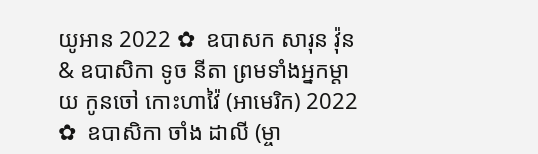យូអាន 2022 ✿  ឧបាសក សារុន វ៉ុន & ឧបាសិកា ទូច នីតា ព្រមទាំងអ្នកម្តាយ កូនចៅ កោះហាវ៉ៃ (អាមេរិក) 2022 ✿  ឧបាសិកា ចាំង ដាលី (ម្ចា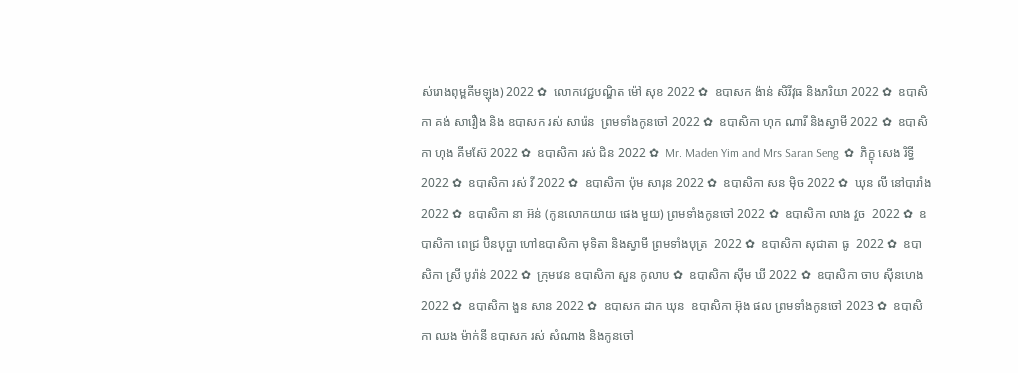ស់រោងពុម្ពគីមឡុង) 2022 ✿  លោកវេជ្ជបណ្ឌិត ម៉ៅ សុខ 2022 ✿  ឧបាសក ង៉ាន់ សិរីវុធ និងភរិយា 2022 ✿  ឧបាសិកា គង់ សារឿង និង ឧបាសក រស់ សារ៉េន  ព្រមទាំងកូនចៅ 2022 ✿  ឧបាសិកា ហុក ណារី និងស្វាមី 2022 ✿  ឧបាសិកា ហុង គីមស៊ែ 2022 ✿  ឧបាសិកា រស់ ជិន 2022 ✿  Mr. Maden Yim and Mrs Saran Seng  ✿  ភិក្ខុ សេង រិទ្ធី 2022 ✿  ឧបាសិកា រស់ វី 2022 ✿  ឧបាសិកា ប៉ុម សារុន 2022 ✿  ឧបាសិកា សន ម៉ិច 2022 ✿  ឃុន លី នៅបារាំង 2022 ✿  ឧបាសិកា នា អ៊ន់ (កូនលោកយាយ ផេង មួយ) ព្រមទាំងកូនចៅ 2022 ✿  ឧបាសិកា លាង វួច  2022 ✿  ឧបាសិកា ពេជ្រ ប៊ិនបុប្ផា ហៅឧបាសិកា មុទិតា និងស្វាមី ព្រមទាំងបុត្រ  2022 ✿  ឧបាសិកា សុជាតា ធូ  2022 ✿  ឧបាសិកា ស្រី បូរ៉ាន់ 2022 ✿  ក្រុមវេន ឧបាសិកា សួន កូលាប ✿  ឧបាសិកា ស៊ីម ឃី 2022 ✿  ឧបាសិកា ចាប ស៊ីនហេង 2022 ✿  ឧបាសិកា ងួន សាន 2022 ✿  ឧបាសក ដាក ឃុន  ឧបាសិកា អ៊ុង ផល ព្រមទាំងកូនចៅ 2023 ✿  ឧបាសិកា ឈង ម៉ាក់នី ឧបាសក រស់ សំណាង និងកូនចៅ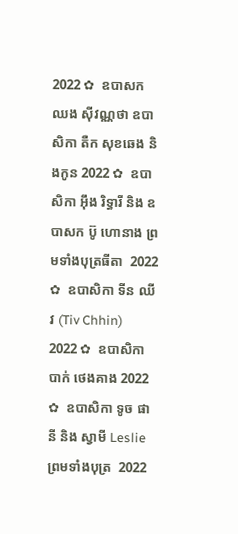2022 ✿  ឧបាសក ឈង សុីវណ្ណថា ឧបាសិកា តឺក សុខឆេង និងកូន 2022 ✿  ឧបាសិកា អុឹង រិទ្ធារី និង ឧបាសក ប៊ូ ហោនាង ព្រមទាំងបុត្រធីតា  2022 ✿  ឧបាសិកា ទីន ឈីវ (Tiv Chhin)  2022 ✿  ឧបាសិកា បាក់ ថេងគាង 2022 ✿  ឧបាសិកា ទូច ផានី និង ស្វាមី Leslie ព្រមទាំងបុត្រ  2022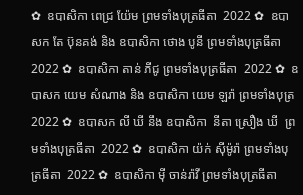✿  ឧបាសិកា ពេជ្រ យ៉ែម ព្រមទាំងបុត្រធីតា  2022 ✿  ឧបាសក តែ ប៊ុនគង់ និង ឧបាសិកា ថោង បូនី ព្រមទាំងបុត្រធីតា  2022 ✿  ឧបាសិកា តាន់ ភីជូ ព្រមទាំងបុត្រធីតា  2022 ✿  ឧបាសក យេម សំណាង និង ឧបាសិកា យេម ឡរ៉ា ព្រមទាំងបុត្រ  2022 ✿  ឧបាសក លី ឃី នឹង ឧបាសិកា  នីតា ស្រឿង ឃី  ព្រមទាំងបុត្រធីតា  2022 ✿  ឧបាសិកា យ៉ក់ សុីម៉ូរ៉ា ព្រមទាំងបុត្រធីតា  2022 ✿  ឧបាសិកា មុី ចាន់រ៉ាវី ព្រមទាំងបុត្រធីតា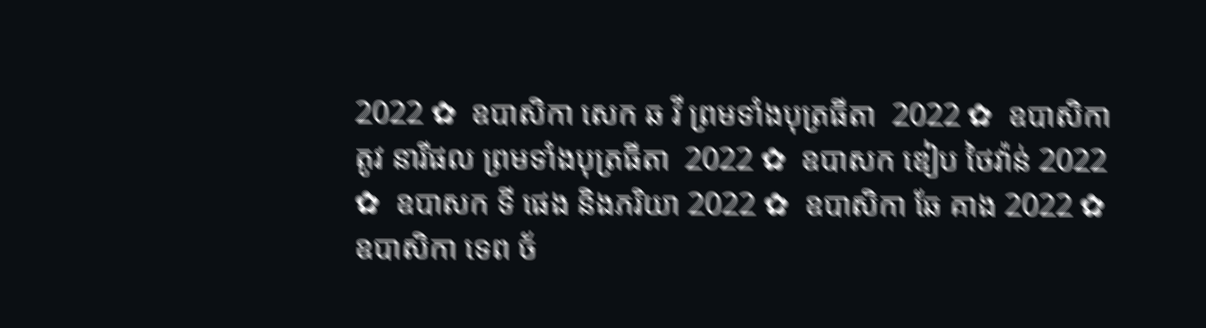2022 ✿  ឧបាសិកា សេក ឆ វី ព្រមទាំងបុត្រធីតា  2022 ✿  ឧបាសិកា តូវ នារីផល ព្រមទាំងបុត្រធីតា  2022 ✿  ឧបាសក ឌៀប ថៃវ៉ាន់ 2022 ✿  ឧបាសក ទី ផេង និងភរិយា 2022 ✿  ឧបាសិកា ឆែ គាង 2022 ✿  ឧបាសិកា ទេព ច័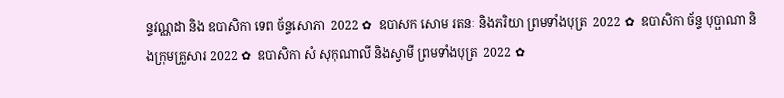ន្ទវណ្ណដា និង ឧបាសិកា ទេព ច័ន្ទសោភា  2022 ✿  ឧបាសក សោម រតនៈ និងភរិយា ព្រមទាំងបុត្រ  2022 ✿  ឧបាសិកា ច័ន្ទ បុប្ផាណា និងក្រុមគ្រួសារ 2022 ✿  ឧបាសិកា សំ សុកុណាលី និងស្វាមី ព្រមទាំងបុត្រ  2022 ✿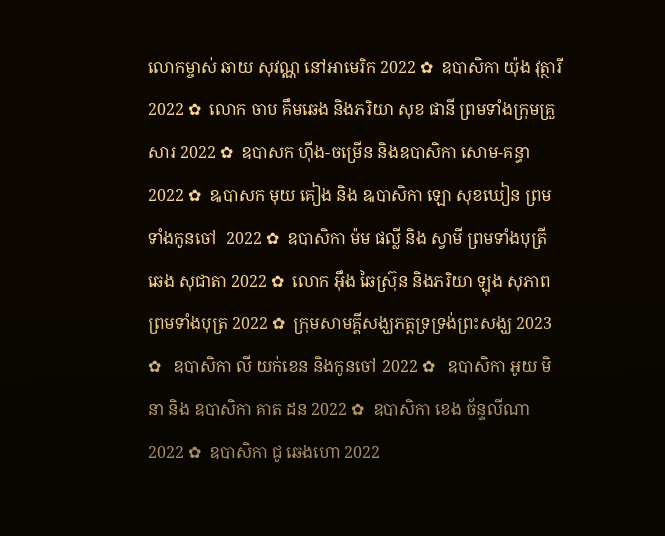លោកម្ចាស់ ឆាយ សុវណ្ណ នៅអាមេរិក 2022 ✿  ឧបាសិកា យ៉ុង វុត្ថារី 2022 ✿  លោក ចាប គឹមឆេង និងភរិយា សុខ ផានី ព្រមទាំងក្រុមគ្រួសារ 2022 ✿  ឧបាសក ហ៊ីង-ចម្រើន និងឧបាសិកា សោម-គន្ធា 2022 ✿  ឩបាសក មុយ គៀង និង ឩបាសិកា ឡោ សុខឃៀន ព្រមទាំងកូនចៅ  2022 ✿  ឧបាសិកា ម៉ម ផល្លី និង ស្វាមី ព្រមទាំងបុត្រី ឆេង សុជាតា 2022 ✿  លោក អ៊ឹង ឆៃស្រ៊ុន និងភរិយា ឡុង សុភាព ព្រមទាំងបុត្រ 2022 ✿  ក្រុមសាមគ្គីសង្ឃភត្តទ្រទ្រង់ព្រះសង្ឃ 2023 ✿   ឧបាសិកា លី យក់ខេន និងកូនចៅ 2022 ✿   ឧបាសិកា អូយ មិនា និង ឧបាសិកា គាត ដន 2022 ✿  ឧបាសិកា ខេង ច័ន្ទលីណា 2022 ✿  ឧបាសិកា ជូ ឆេងហោ 2022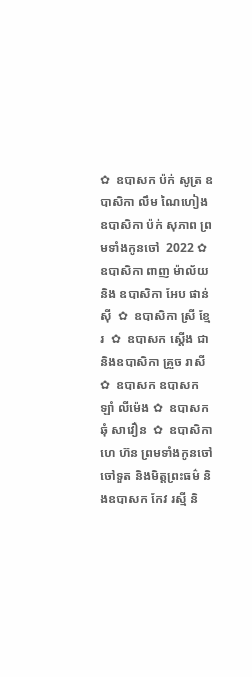✿  ឧបាសក ប៉ក់ សូត្រ ឧបាសិកា លឹម ណៃហៀង ឧបាសិកា ប៉ក់ សុភាព ព្រមទាំងកូនចៅ  2022 ✿  ឧបាសិកា ពាញ ម៉ាល័យ និង ឧបាសិកា អែប ផាន់ស៊ី  ✿  ឧបាសិកា ស្រី ខ្មែរ  ✿  ឧបាសក ស្តើង ជា និងឧបាសិកា គ្រួច រាសី  ✿  ឧបាសក ឧបាសក ឡាំ លីម៉េង ✿  ឧបាសក ឆុំ សាវឿន  ✿  ឧបាសិកា ហេ ហ៊ន ព្រមទាំងកូនចៅ ចៅទួត និងមិត្តព្រះធម៌ និងឧបាសក កែវ រស្មី និ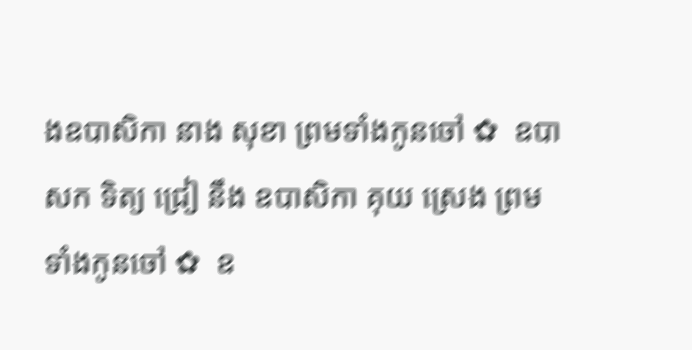ងឧបាសិកា នាង សុខា ព្រមទាំងកូនចៅ ✿  ឧបាសក ទិត្យ ជ្រៀ នឹង ឧបាសិកា គុយ ស្រេង ព្រមទាំងកូនចៅ ✿  ឧ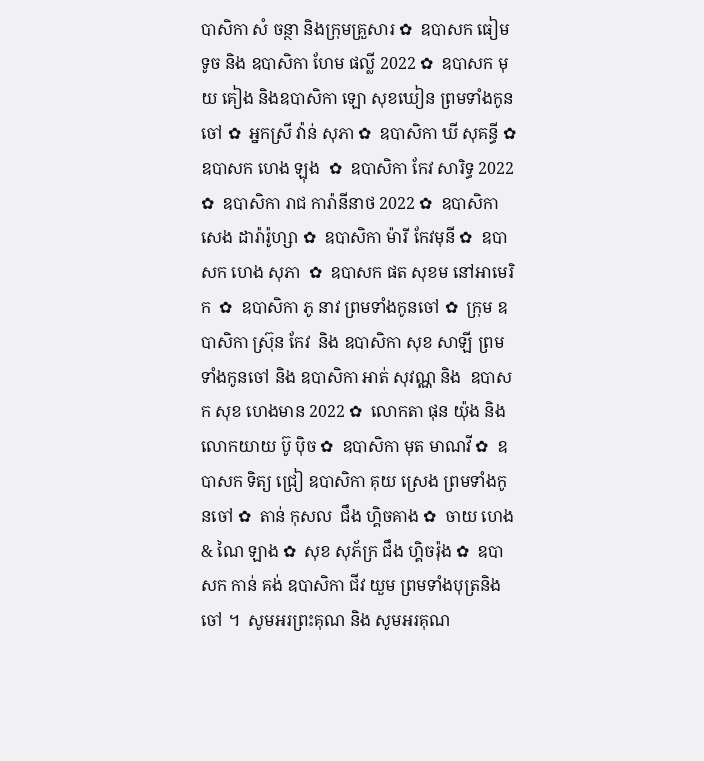បាសិកា សំ ចន្ថា និងក្រុមគ្រួសារ ✿  ឧបាសក ធៀម ទូច និង ឧបាសិកា ហែម ផល្លី 2022 ✿  ឧបាសក មុយ គៀង និងឧបាសិកា ឡោ សុខឃៀន ព្រមទាំងកូនចៅ ✿  អ្នកស្រី វ៉ាន់ សុភា ✿  ឧបាសិកា ឃី សុគន្ធី ✿  ឧបាសក ហេង ឡុង  ✿  ឧបាសិកា កែវ សារិទ្ធ 2022 ✿  ឧបាសិកា រាជ ការ៉ានីនាថ 2022 ✿  ឧបាសិកា សេង ដារ៉ារ៉ូហ្សា ✿  ឧបាសិកា ម៉ារី កែវមុនី ✿  ឧបាសក ហេង សុភា  ✿  ឧបាសក ផត សុខម នៅអាមេរិក  ✿  ឧបាសិកា ភូ នាវ ព្រមទាំងកូនចៅ ✿  ក្រុម ឧបាសិកា ស្រ៊ុន កែវ  និង ឧបាសិកា សុខ សាឡី ព្រមទាំងកូនចៅ និង ឧបាសិកា អាត់ សុវណ្ណ និង  ឧបាសក សុខ ហេងមាន 2022 ✿  លោកតា ផុន យ៉ុង និង លោកយាយ ប៊ូ ប៉ិច ✿  ឧបាសិកា មុត មាណវី ✿  ឧបាសក ទិត្យ ជ្រៀ ឧបាសិកា គុយ ស្រេង ព្រមទាំងកូនចៅ ✿  តាន់ កុសល  ជឹង ហ្គិចគាង ✿  ចាយ ហេង & ណៃ ឡាង ✿  សុខ សុភ័ក្រ ជឹង ហ្គិចរ៉ុង ✿  ឧបាសក កាន់ គង់ ឧបាសិកា ជីវ យួម ព្រមទាំងបុត្រនិង ចៅ ។  សូមអរព្រះគុណ និង សូមអរគុណ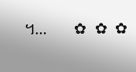។...       ✿  ✿  ✿